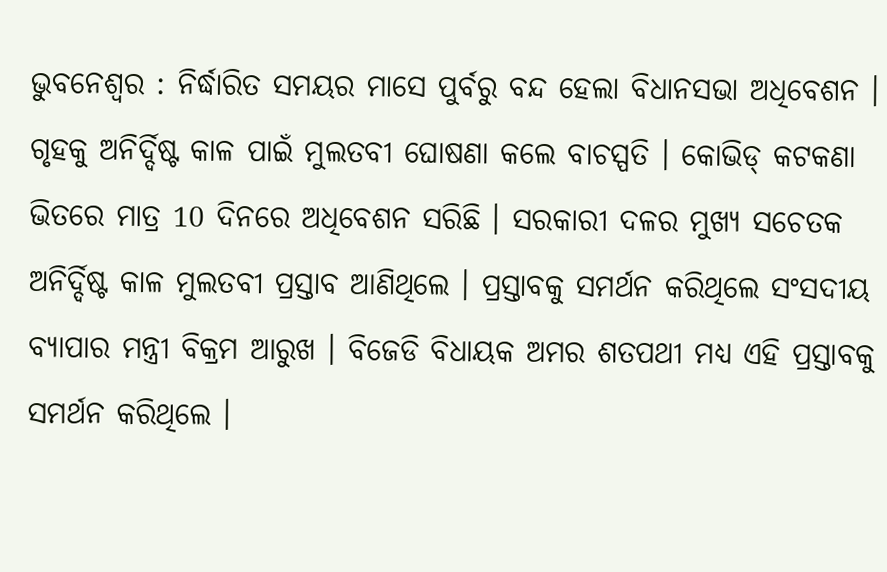ଭୁବନେଶ୍ୱର : ନିର୍ଦ୍ଧାରିତ ସମୟର ମାସେ ପୁର୍ବରୁ ବନ୍ଦ ହେଲା ବିଧାନସଭା ଅଧିବେଶନ । ଗୃହକୁ ଅନିର୍ଦ୍ଦିଷ୍ଟ କାଳ ପାଇଁ ମୁଲତବୀ ଘୋଷଣା କଲେ ବାଚସ୍ପତି । କୋଭିଡ୍ କଟକଣା ଭିତରେ ମାତ୍ର 10 ଦିନରେ ଅଧିବେଶନ ସରିଛି । ସରକାରୀ ଦଳର ମୁଖ୍ୟ ସଚେତକ ଅନିର୍ଦ୍ଦିଷ୍ଟ କାଳ ମୁଲତବୀ ପ୍ରସ୍ତାବ ଆଣିଥିଲେ । ପ୍ରସ୍ତାବକୁ ସମର୍ଥନ କରିଥିଲେ ସଂସଦୀୟ ବ୍ୟାପାର ମନ୍ତ୍ରୀ ବିକ୍ରମ ଆରୁଖ । ବିଜେଡି ବିଧାୟକ ଅମର ଶତପଥୀ ମଧ୍ୟ ଏହି ପ୍ରସ୍ତାବକୁ ସମର୍ଥନ କରିଥିଲେ ।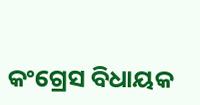କଂଗ୍ରେସ ବିଧାୟକ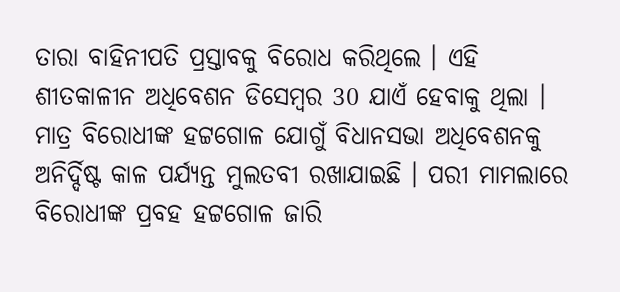ତାରା ବାହିନୀପତି ପ୍ରସ୍ତାବକୁ ବିରୋଧ କରିଥିଲେ । ଏହି ଶୀତକାଳୀନ ଅଧିବେଶନ ଡିସେମ୍ବର 30 ଯାଏଁ ହେବାକୁ ଥିଲା । ମାତ୍ର ବିରୋଧୀଙ୍କ ହଟ୍ଟଗୋଳ ଯୋଗୁଁ ବିଧାନସଭା ଅଧିବେଶନକୁ ଅନିର୍ଦ୍ଦିଷ୍ଟ କାଳ ପର୍ଯ୍ୟନ୍ତ ମୁଲତବୀ ରଖାଯାଇଛି । ପରୀ ମାମଲାରେ ବିରୋଧୀଙ୍କ ପ୍ରବହ ହଟ୍ଟଗୋଳ ଜାରି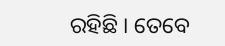ରହିଛି । ତେବେ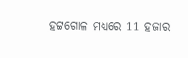ହଟ୍ଟଗୋଳ ମଧ୍ୟରେ 11 ହଜାର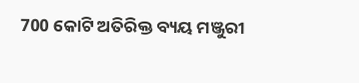700 କୋଟି ଅତିରିକ୍ତ ବ୍ୟୟ ମଞ୍ଜୁରୀ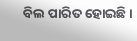ବିଲ ପାରିତ ହୋଇଛି ।